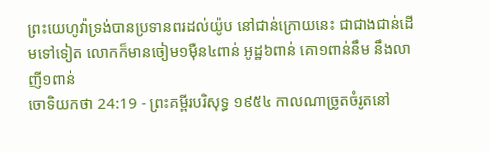ព្រះយេហូវ៉ាទ្រង់បានប្រទានពរដល់យ៉ូប នៅជាន់ក្រោយនេះ ជាជាងជាន់ដើមទៅទៀត លោកក៏មានចៀម១ម៉ឺន៤ពាន់ អូដ្ឋ៦ពាន់ គោ១ពាន់នឹម នឹងលាញី១ពាន់
ចោទិយកថា 24:19 - ព្រះគម្ពីរបរិសុទ្ធ ១៩៥៤ កាលណាច្រូតចំរូតនៅ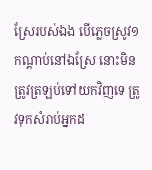ស្រែរបស់ឯង បើភ្លេចស្រូវ១កណ្តាប់នៅឯស្រែ នោះមិនត្រូវត្រឡប់ទៅយកវិញទេ ត្រូវទុកសំរាប់អ្នកដ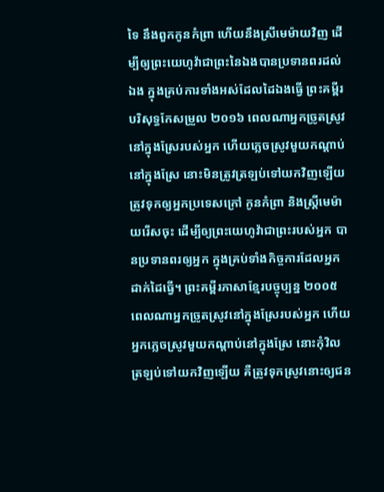ទៃ នឹងពួកកូនកំព្រា ហើយនឹងស្រីមេម៉ាយវិញ ដើម្បីឲ្យព្រះយេហូវ៉ាជាព្រះនៃឯងបានប្រទានពរដល់ឯង ក្នុងគ្រប់ការទាំងអស់ដែលដៃឯងធ្វើ ព្រះគម្ពីរបរិសុទ្ធកែសម្រួល ២០១៦ ពេលណាអ្នកច្រូតស្រូវនៅក្នុងស្រែរបស់អ្នក ហើយភ្លេចស្រូវមួយកណ្ដាប់នៅក្នុងស្រែ នោះមិនត្រូវត្រឡប់ទៅយកវិញឡើយ ត្រូវទុកឲ្យអ្នកប្រទេសក្រៅ កូនកំព្រា និងស្រ្ដីមេម៉ាយរើសចុះ ដើម្បីឲ្យព្រះយេហូវ៉ាជាព្រះរបស់អ្នក បានប្រទានពរឲ្យអ្នក ក្នុងគ្រប់ទាំងកិច្ចការដែលអ្នកដាក់ដៃធ្វើ។ ព្រះគម្ពីរភាសាខ្មែរបច្ចុប្បន្ន ២០០៥ ពេលណាអ្នកច្រូតស្រូវនៅក្នុងស្រែរបស់អ្នក ហើយអ្នកភ្លេចស្រូវមួយកណ្ដាប់នៅក្នុងស្រែ នោះកុំវិលត្រឡប់ទៅយកវិញឡើយ គឺត្រូវទុកស្រូវនោះឲ្យជន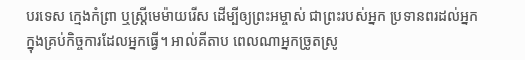បរទេស ក្មេងកំព្រា ឬស្ត្រីមេម៉ាយរើស ដើម្បីឲ្យព្រះអម្ចាស់ ជាព្រះរបស់អ្នក ប្រទានពរដល់អ្នក ក្នុងគ្រប់កិច្ចការដែលអ្នកធ្វើ។ អាល់គីតាប ពេលណាអ្នកច្រូតស្រូ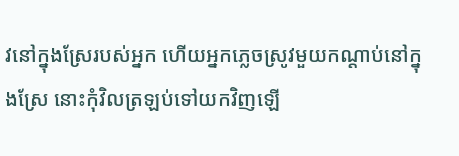វនៅក្នុងស្រែរបស់អ្នក ហើយអ្នកភ្លេចស្រូវមួយកណ្តាប់នៅក្នុងស្រែ នោះកុំវិលត្រឡប់ទៅយកវិញឡើ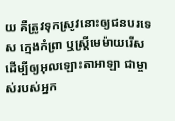យ គឺត្រូវទុកស្រូវនោះឲ្យជនបរទេស ក្មេងកំព្រា ឬស្ត្រីមេម៉ាយរើស ដើម្បីឲ្យអុលឡោះតាអាឡា ជាម្ចាស់របស់អ្នក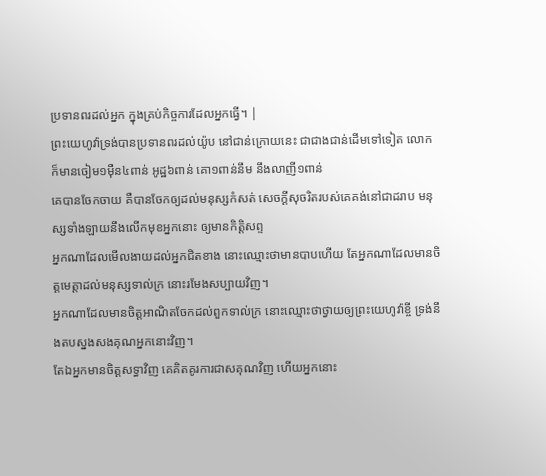ប្រទានពរដល់អ្នក ក្នុងគ្រប់កិច្ចការដែលអ្នកធ្វើ។ |
ព្រះយេហូវ៉ាទ្រង់បានប្រទានពរដល់យ៉ូប នៅជាន់ក្រោយនេះ ជាជាងជាន់ដើមទៅទៀត លោកក៏មានចៀម១ម៉ឺន៤ពាន់ អូដ្ឋ៦ពាន់ គោ១ពាន់នឹម នឹងលាញី១ពាន់
គេបានចែកចាយ គឺបានចែកឲ្យដល់មនុស្សកំសត់ សេចក្ដីសុចរិតរបស់គេគង់នៅជាដរាប មនុស្សទាំងឡាយនឹងលើកមុខអ្នកនោះ ឲ្យមានកិត្តិសព្ទ
អ្នកណាដែលមើលងាយដល់អ្នកជិតខាង នោះឈ្មោះថាមានបាបហើយ តែអ្នកណាដែលមានចិត្តមេត្តាដល់មនុស្សទាល់ក្រ នោះរមែងសប្បាយវិញ។
អ្នកណាដែលមានចិត្តអាណិតចែកដល់ពួកទាល់ក្រ នោះឈ្មោះថាថ្វាយឲ្យព្រះយេហូវ៉ាខ្ចី ទ្រង់នឹងតបស្នងសងគុណអ្នកនោះវិញ។
តែឯអ្នកមានចិត្តសទ្ធាវិញ គេគិតគូរការជាសគុណវិញ ហើយអ្នកនោះ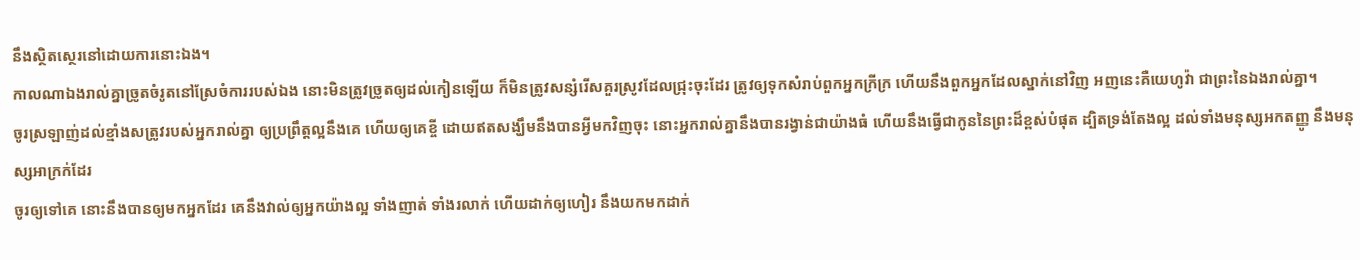នឹងស្ថិតស្ថេរនៅដោយការនោះឯង។
កាលណាឯងរាល់គ្នាច្រូតចំរូតនៅស្រែចំការរបស់ឯង នោះមិនត្រូវច្រូតឲ្យដល់កៀនឡើយ ក៏មិនត្រូវសន្សំរើសគួរស្រូវដែលជ្រុះចុះដែរ ត្រូវឲ្យទុកសំរាប់ពួកអ្នកក្រីក្រ ហើយនឹងពួកអ្នកដែលស្នាក់នៅវិញ អញនេះគឺយេហូវ៉ា ជាព្រះនៃឯងរាល់គ្នា។
ចូរស្រឡាញ់ដល់ខ្មាំងសត្រូវរបស់អ្នករាល់គ្នា ឲ្យប្រព្រឹត្តល្អនឹងគេ ហើយឲ្យគេខ្ចី ដោយឥតសង្ឃឹមនឹងបានអ្វីមកវិញចុះ នោះអ្នករាល់គ្នានឹងបានរង្វាន់ជាយ៉ាងធំ ហើយនឹងធ្វើជាកូននៃព្រះដ៏ខ្ពស់បំផុត ដ្បិតទ្រង់តែងល្អ ដល់ទាំងមនុស្សអកតញ្ញូ នឹងមនុស្សអាក្រក់ដែរ
ចូរឲ្យទៅគេ នោះនឹងបានឲ្យមកអ្នកដែរ គេនឹងវាល់ឲ្យអ្នកយ៉ាងល្អ ទាំងញាត់ ទាំងរលាក់ ហើយដាក់ឲ្យហៀរ នឹងយកមកដាក់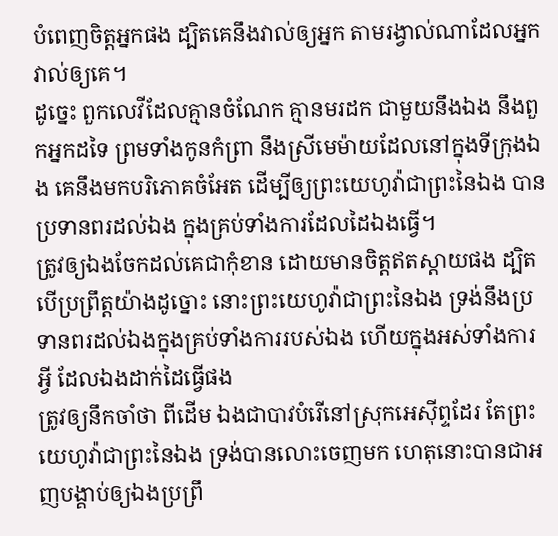បំពេញចិត្តអ្នកផង ដ្បិតគេនឹងវាល់ឲ្យអ្នក តាមរង្វាល់ណាដែលអ្នកវាល់ឲ្យគេ។
ដូច្នេះ ពួកលេវីដែលគ្មានចំណែក គ្មានមរដក ជាមួយនឹងឯង នឹងពួកអ្នកដទៃ ព្រមទាំងកូនកំព្រា នឹងស្រីមេម៉ាយដែលនៅក្នុងទីក្រុងឯង គេនឹងមកបរិភោគចំអែត ដើម្បីឲ្យព្រះយេហូវ៉ាជាព្រះនៃឯង បានប្រទានពរដល់ឯង ក្នុងគ្រប់ទាំងការដែលដៃឯងធ្វើ។
ត្រូវឲ្យឯងចែកដល់គេជាកុំខាន ដោយមានចិត្តឥតស្តាយផង ដ្បិតបើប្រព្រឹត្តយ៉ាងដូច្នោះ នោះព្រះយេហូវ៉ាជាព្រះនៃឯង ទ្រង់នឹងប្រទានពរដល់ឯងក្នុងគ្រប់ទាំងការរបស់ឯង ហើយក្នុងអស់ទាំងការអ្វី ដែលឯងដាក់ដៃធ្វើផង
ត្រូវឲ្យនឹកចាំថា ពីដើម ឯងជាបាវបំរើនៅស្រុកអេស៊ីព្ទដែរ តែព្រះយេហូវ៉ាជាព្រះនៃឯង ទ្រង់បានលោះចេញមក ហេតុនោះបានជាអញបង្គាប់ឲ្យឯងប្រព្រឹ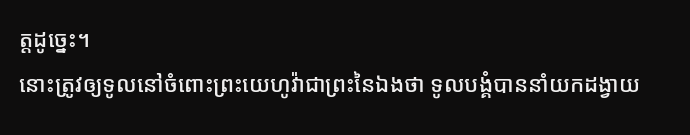ត្តដូច្នេះ។
នោះត្រូវឲ្យទូលនៅចំពោះព្រះយេហូវ៉ាជាព្រះនៃឯងថា ទូលបង្គំបាននាំយកដង្វាយ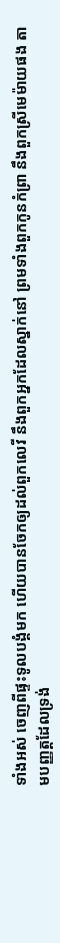ទាំងអស់ ចេញពីផ្ទះទូលបង្គំមក ហើយបានចែកឲ្យដល់ពួកលេវី នឹងពួកអ្នកដែលស្នាក់នៅ ព្រមទាំងពួកកូនកំព្រា នឹងពួកស្រីមេម៉ាយផង តាមបញ្ញត្តដែលទ្រង់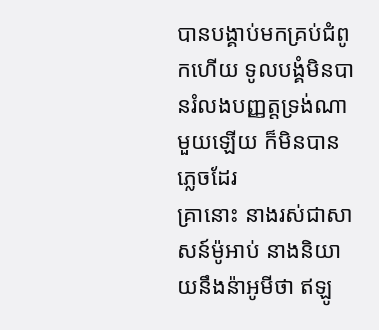បានបង្គាប់មកគ្រប់ជំពូកហើយ ទូលបង្គំមិនបានរំលងបញ្ញត្តទ្រង់ណាមួយឡើយ ក៏មិនបានភ្លេចដែរ
គ្រានោះ នាងរស់ជាសាសន៍ម៉ូអាប់ នាងនិយាយនឹងន៉ាអូមីថា ឥឡូ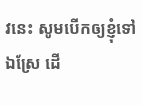វនេះ សូមបើកឲ្យខ្ញុំទៅឯស្រែ ដើ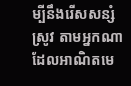ម្បីនឹងរើសសន្សំស្រូវ តាមអ្នកណាដែលអាណិតមេ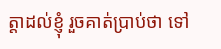ត្តាដល់ខ្ញុំ រួចគាត់ប្រាប់ថា ទៅ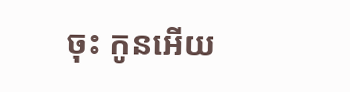ចុះ កូនអើយ